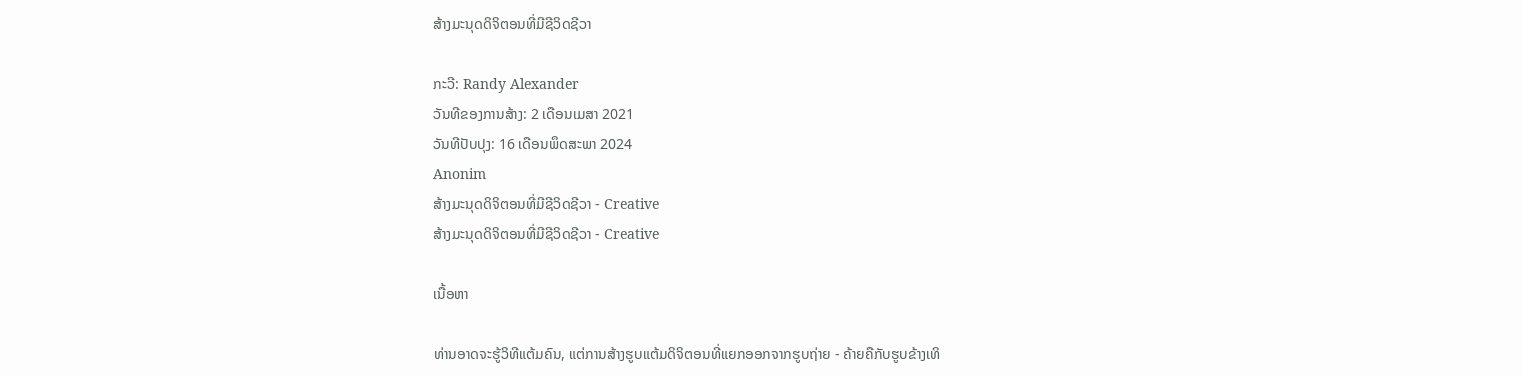ສ້າງມະນຸດດິຈິຕອນທີ່ມີຊີວິດຊີວາ

ກະວີ: Randy Alexander
ວັນທີຂອງການສ້າງ: 2 ເດືອນເມສາ 2021
ວັນທີປັບປຸງ: 16 ເດືອນພຶດສະພາ 2024
Anonim
ສ້າງມະນຸດດິຈິຕອນທີ່ມີຊີວິດຊີວາ - Creative
ສ້າງມະນຸດດິຈິຕອນທີ່ມີຊີວິດຊີວາ - Creative

ເນື້ອຫາ

ທ່ານອາດຈະຮູ້ວິທີແຕ້ມຄົນ, ແຕ່ການສ້າງຮູບແຕ້ມດິຈິຕອນທີ່ແຍກອອກຈາກຮູບຖ່າຍ - ຄ້າຍຄືກັບຮູບຂ້າງເທິ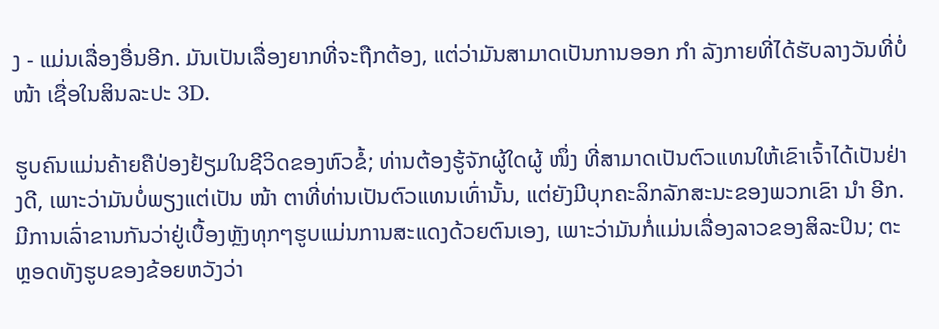ງ - ແມ່ນເລື່ອງອື່ນອີກ. ມັນເປັນເລື່ອງຍາກທີ່ຈະຖືກຕ້ອງ, ແຕ່ວ່າມັນສາມາດເປັນການອອກ ກຳ ລັງກາຍທີ່ໄດ້ຮັບລາງວັນທີ່ບໍ່ ໜ້າ ເຊື່ອໃນສິນລະປະ 3D.

ຮູບຄົນແມ່ນຄ້າຍຄືປ່ອງຢ້ຽມໃນຊີວິດຂອງຫົວຂໍ້; ທ່ານຕ້ອງຮູ້ຈັກຜູ້ໃດຜູ້ ໜຶ່ງ ທີ່ສາມາດເປັນຕົວແທນໃຫ້ເຂົາເຈົ້າໄດ້ເປັນຢ່າງດີ, ເພາະວ່າມັນບໍ່ພຽງແຕ່ເປັນ ໜ້າ ຕາທີ່ທ່ານເປັນຕົວແທນເທົ່ານັ້ນ, ແຕ່ຍັງມີບຸກຄະລິກລັກສະນະຂອງພວກເຂົາ ນຳ ອີກ. ມີການເລົ່າຂານກັນວ່າຢູ່ເບື້ອງຫຼັງທຸກໆຮູບແມ່ນການສະແດງດ້ວຍຕົນເອງ, ເພາະວ່າມັນກໍ່ແມ່ນເລື່ອງລາວຂອງສິລະປິນ; ຕະຫຼອດທັງຮູບຂອງຂ້ອຍຫວັງວ່າ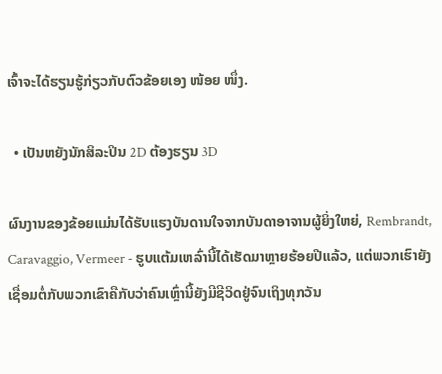ເຈົ້າຈະໄດ້ຮຽນຮູ້ກ່ຽວກັບຕົວຂ້ອຍເອງ ໜ້ອຍ ໜຶ່ງ.

  • ເປັນຫຍັງນັກສິລະປິນ 2D ຕ້ອງຮຽນ 3D

ຜົນງານຂອງຂ້ອຍແມ່ນໄດ້ຮັບແຮງບັນດານໃຈຈາກບັນດາອາຈານຜູ້ຍິ່ງໃຫຍ່, Rembrandt, Caravaggio, Vermeer - ຮູບແຕ້ມເຫລົ່ານີ້ໄດ້ເຮັດມາຫຼາຍຮ້ອຍປີແລ້ວ, ແຕ່ພວກເຮົາຍັງເຊື່ອມຕໍ່ກັບພວກເຂົາຄືກັບວ່າຄົນເຫຼົ່ານີ້ຍັງມີຊີວິດຢູ່ຈົນເຖິງທຸກວັນ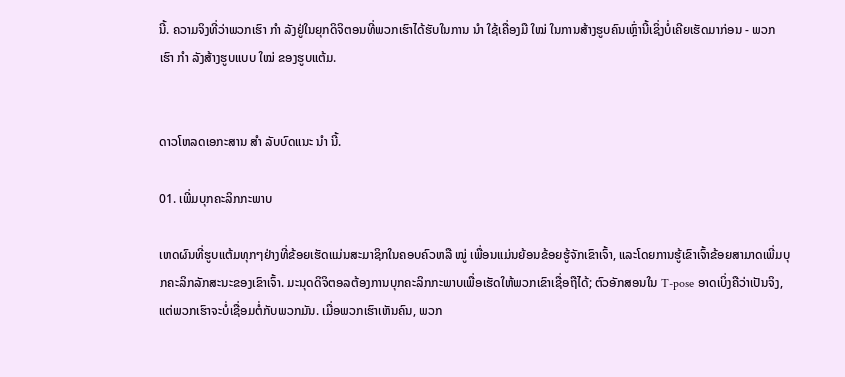ນີ້. ຄວາມຈິງທີ່ວ່າພວກເຮົາ ກຳ ລັງຢູ່ໃນຍຸກດິຈິຕອນທີ່ພວກເຮົາໄດ້ຮັບໃນການ ນຳ ໃຊ້ເຄື່ອງມື ໃໝ່ ໃນການສ້າງຮູບຄົນເຫຼົ່ານີ້ເຊິ່ງບໍ່ເຄີຍເຮັດມາກ່ອນ - ພວກເຮົາ ກຳ ລັງສ້າງຮູບແບບ ໃໝ່ ຂອງຮູບແຕ້ມ.


ດາວໂຫລດເອກະສານ ສຳ ລັບບົດແນະ ນຳ ນີ້.

01. ເພີ່ມບຸກຄະລິກກະພາບ

ເຫດຜົນທີ່ຮູບແຕ້ມທຸກໆຢ່າງທີ່ຂ້ອຍເຮັດແມ່ນສະມາຊິກໃນຄອບຄົວຫລື ໝູ່ ເພື່ອນແມ່ນຍ້ອນຂ້ອຍຮູ້ຈັກເຂົາເຈົ້າ, ແລະໂດຍການຮູ້ເຂົາເຈົ້າຂ້ອຍສາມາດເພີ່ມບຸກຄະລິກລັກສະນະຂອງເຂົາເຈົ້າ. ມະນຸດດິຈິຕອລຕ້ອງການບຸກຄະລິກກະພາບເພື່ອເຮັດໃຫ້ພວກເຂົາເຊື່ອຖືໄດ້; ຕົວອັກສອນໃນ T-pose ອາດເບິ່ງຄືວ່າເປັນຈິງ, ແຕ່ພວກເຮົາຈະບໍ່ເຊື່ອມຕໍ່ກັບພວກມັນ. ເມື່ອພວກເຮົາເຫັນຄົນ, ພວກ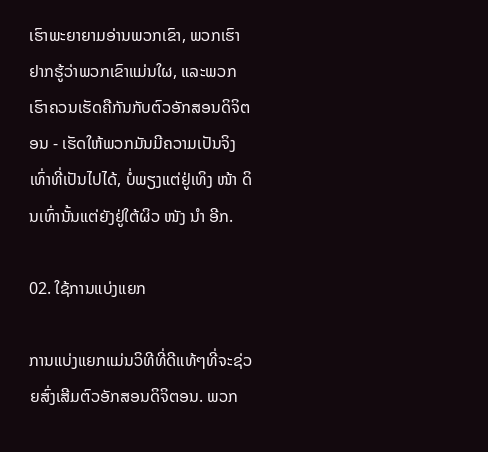ເຮົາພະຍາຍາມອ່ານພວກເຂົາ, ພວກເຮົາຢາກຮູ້ວ່າພວກເຂົາແມ່ນໃຜ, ແລະພວກເຮົາຄວນເຮັດຄືກັນກັບຕົວອັກສອນດິຈິຕອນ - ເຮັດໃຫ້ພວກມັນມີຄວາມເປັນຈິງເທົ່າທີ່ເປັນໄປໄດ້, ບໍ່ພຽງແຕ່ຢູ່ເທິງ ໜ້າ ດິນເທົ່ານັ້ນແຕ່ຍັງຢູ່ໃຕ້ຜິວ ໜັງ ນຳ ອີກ.

02. ໃຊ້ການແບ່ງແຍກ

ການແບ່ງແຍກແມ່ນວິທີທີ່ດີແທ້ໆທີ່ຈະຊ່ວຍສົ່ງເສີມຕົວອັກສອນດິຈິຕອນ. ພວກ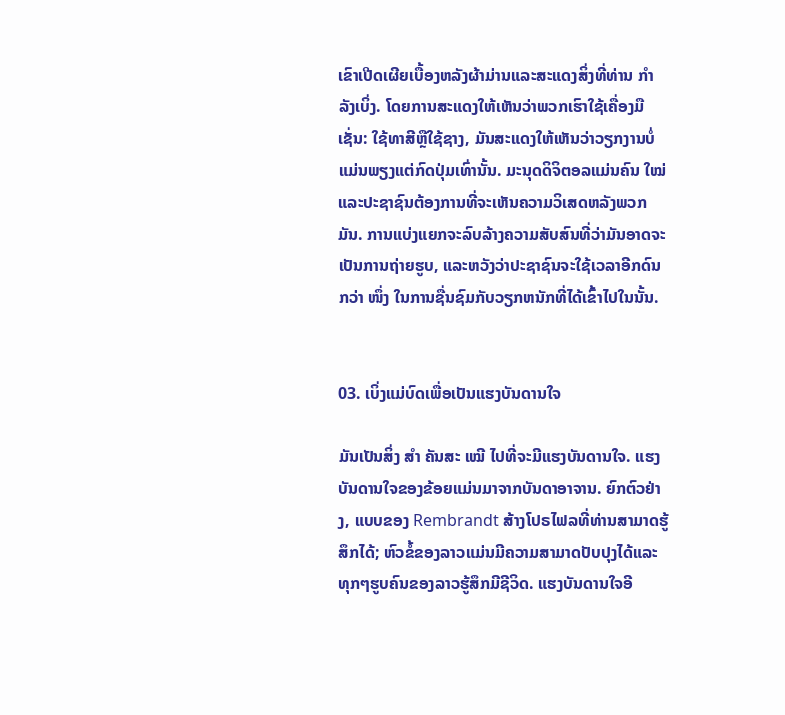ເຂົາເປີດເຜີຍເບື້ອງຫລັງຜ້າມ່ານແລະສະແດງສິ່ງທີ່ທ່ານ ກຳ ລັງເບິ່ງ. ໂດຍການສະແດງໃຫ້ເຫັນວ່າພວກເຮົາໃຊ້ເຄື່ອງມືເຊັ່ນ: ໃຊ້ທາສີຫຼືໃຊ້ຊາງ, ມັນສະແດງໃຫ້ເຫັນວ່າວຽກງານບໍ່ແມ່ນພຽງແຕ່ກົດປຸ່ມເທົ່ານັ້ນ. ມະນຸດດິຈິຕອລແມ່ນຄົນ ໃໝ່ ແລະປະຊາຊົນຕ້ອງການທີ່ຈະເຫັນຄວາມວິເສດຫລັງພວກມັນ. ການແບ່ງແຍກຈະລົບລ້າງຄວາມສັບສົນທີ່ວ່າມັນອາດຈະເປັນການຖ່າຍຮູບ, ແລະຫວັງວ່າປະຊາຊົນຈະໃຊ້ເວລາອີກດົນກວ່າ ໜຶ່ງ ໃນການຊື່ນຊົມກັບວຽກຫນັກທີ່ໄດ້ເຂົ້າໄປໃນນັ້ນ.


03. ເບິ່ງແມ່ບົດເພື່ອເປັນແຮງບັນດານໃຈ

ມັນເປັນສິ່ງ ສຳ ຄັນສະ ເໝີ ໄປທີ່ຈະມີແຮງບັນດານໃຈ. ແຮງບັນດານໃຈຂອງຂ້ອຍແມ່ນມາຈາກບັນດາອາຈານ. ຍົກຕົວຢ່າງ, ແບບຂອງ Rembrandt ສ້າງໂປຣໄຟລທີ່ທ່ານສາມາດຮູ້ສຶກໄດ້; ຫົວຂໍ້ຂອງລາວແມ່ນມີຄວາມສາມາດປັບປຸງໄດ້ແລະທຸກໆຮູບຄົນຂອງລາວຮູ້ສຶກມີຊີວິດ. ແຮງບັນດານໃຈອີ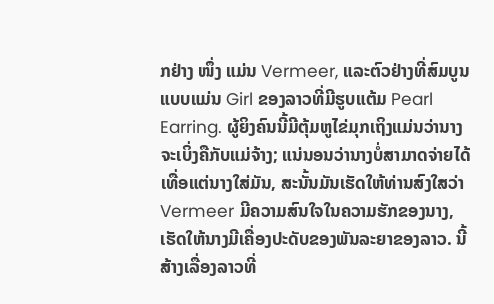ກຢ່າງ ໜຶ່ງ ແມ່ນ Vermeer, ແລະຕົວຢ່າງທີ່ສົມບູນແບບແມ່ນ Girl ຂອງລາວທີ່ມີຮູບແຕ້ມ Pearl Earring. ຜູ້ຍິງຄົນນີ້ມີຕຸ້ມຫູໄຂ່ມຸກເຖິງແມ່ນວ່ານາງຈະເບິ່ງຄືກັບແມ່ຈ້າງ; ແນ່ນອນວ່ານາງບໍ່ສາມາດຈ່າຍໄດ້ເທື່ອແຕ່ນາງໃສ່ມັນ, ສະນັ້ນມັນເຮັດໃຫ້ທ່ານສົງໃສວ່າ Vermeer ມີຄວາມສົນໃຈໃນຄວາມຮັກຂອງນາງ, ເຮັດໃຫ້ນາງມີເຄື່ອງປະດັບຂອງພັນລະຍາຂອງລາວ. ນີ້ສ້າງເລື່ອງລາວທີ່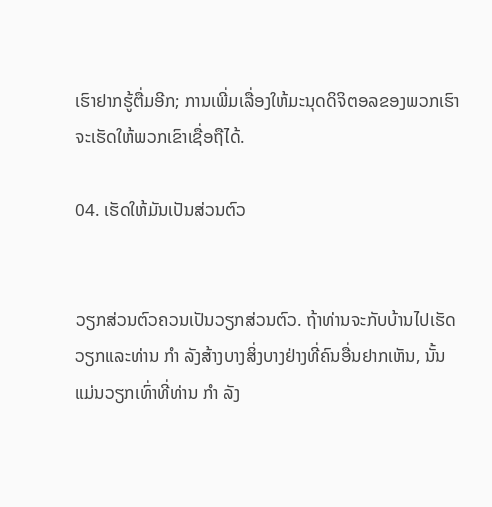ເຮົາຢາກຮູ້ຕື່ມອີກ; ການເພີ່ມເລື່ອງໃຫ້ມະນຸດດິຈິຕອລຂອງພວກເຮົາຈະເຮັດໃຫ້ພວກເຂົາເຊື່ອຖືໄດ້.

04. ເຮັດໃຫ້ມັນເປັນສ່ວນຕົວ


ວຽກສ່ວນຕົວຄວນເປັນວຽກສ່ວນຕົວ. ຖ້າທ່ານຈະກັບບ້ານໄປເຮັດວຽກແລະທ່ານ ກຳ ລັງສ້າງບາງສິ່ງບາງຢ່າງທີ່ຄົນອື່ນຢາກເຫັນ, ນັ້ນແມ່ນວຽກເທົ່າທີ່ທ່ານ ກຳ ລັງ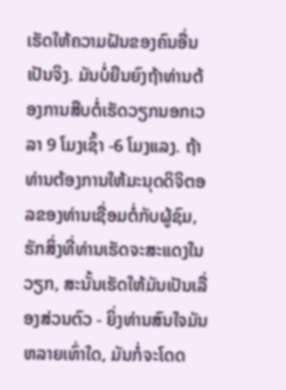ເຮັດໃຫ້ຄວາມຝັນຂອງຄົນອື່ນເປັນຈິງ. ມັນບໍ່ຍືນຍົງຖ້າທ່ານຕ້ອງການສືບຕໍ່ເຮັດວຽກນອກເວລາ 9 ໂມງເຊົ້າ -6 ໂມງແລງ. ຖ້າທ່ານຕ້ອງການໃຫ້ມະນຸດດິຈິຕອລຂອງທ່ານເຊື່ອມຕໍ່ກັບຜູ້ຊົມ, ຮັກສິ່ງທີ່ທ່ານເຮັດຈະສະແດງໃນວຽກ, ສະນັ້ນເຮັດໃຫ້ມັນເປັນເລື່ອງສ່ວນຕົວ - ຍິ່ງທ່ານສົນໃຈມັນຫລາຍເທົ່າໃດ, ມັນກໍ່ຈະໂດດ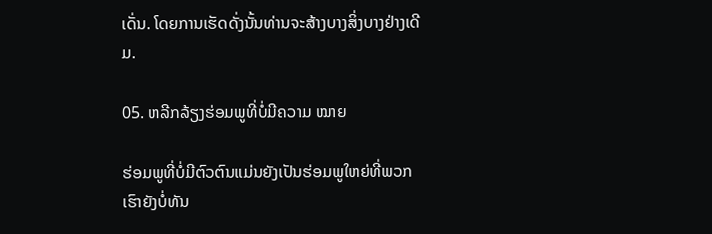ເດັ່ນ. ໂດຍການເຮັດດັ່ງນັ້ນທ່ານຈະສ້າງບາງສິ່ງບາງຢ່າງເດີມ.

05. ຫລີກລ້ຽງຮ່ອມພູທີ່ບໍ່ມີຄວາມ ໝາຍ

ຮ່ອມພູທີ່ບໍ່ມີຕົວຕົນແມ່ນຍັງເປັນຮ່ອມພູໃຫຍ່ທີ່ພວກເຮົາຍັງບໍ່ທັນ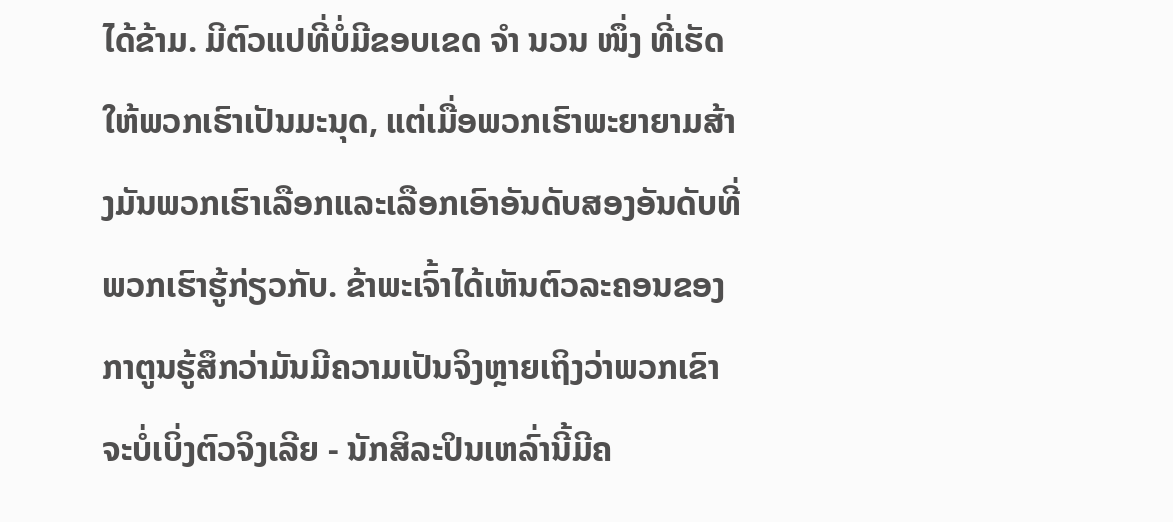ໄດ້ຂ້າມ. ມີຕົວແປທີ່ບໍ່ມີຂອບເຂດ ຈຳ ນວນ ໜຶ່ງ ທີ່ເຮັດໃຫ້ພວກເຮົາເປັນມະນຸດ, ແຕ່ເມື່ອພວກເຮົາພະຍາຍາມສ້າງມັນພວກເຮົາເລືອກແລະເລືອກເອົາອັນດັບສອງອັນດັບທີ່ພວກເຮົາຮູ້ກ່ຽວກັບ. ຂ້າພະເຈົ້າໄດ້ເຫັນຕົວລະຄອນຂອງກາຕູນຮູ້ສຶກວ່າມັນມີຄວາມເປັນຈິງຫຼາຍເຖິງວ່າພວກເຂົາຈະບໍ່ເບິ່ງຕົວຈິງເລີຍ - ນັກສິລະປິນເຫລົ່ານີ້ມີຄ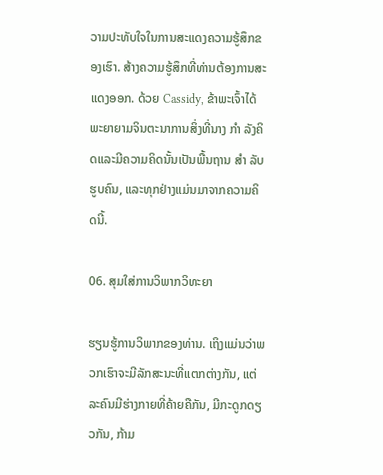ວາມປະທັບໃຈໃນການສະແດງຄວາມຮູ້ສຶກຂອງເຮົາ. ສ້າງຄວາມຮູ້ສຶກທີ່ທ່ານຕ້ອງການສະແດງອອກ. ດ້ວຍ Cassidy, ຂ້າພະເຈົ້າໄດ້ພະຍາຍາມຈິນຕະນາການສິ່ງທີ່ນາງ ກຳ ລັງຄິດແລະມີຄວາມຄິດນັ້ນເປັນພື້ນຖານ ສຳ ລັບຮູບຄົນ, ແລະທຸກຢ່າງແມ່ນມາຈາກຄວາມຄິດນີ້.

06. ສຸມໃສ່ການວິພາກວິທະຍາ

ຮຽນຮູ້ການວິພາກຂອງທ່ານ. ເຖິງແມ່ນວ່າພວກເຮົາຈະມີລັກສະນະທີ່ແຕກຕ່າງກັນ, ແຕ່ລະຄົນມີຮ່າງກາຍທີ່ຄ້າຍຄືກັນ, ມີກະດູກດຽວກັນ, ກ້າມ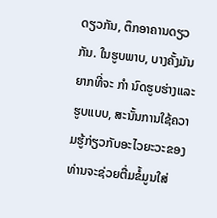ດຽວກັນ, ຕຶກອາຄານດຽວກັນ. ໃນຮູບພາບ, ບາງຄັ້ງມັນຍາກທີ່ຈະ ກຳ ນົດຮູບຮ່າງແລະຮູບແບບ, ສະນັ້ນການໃຊ້ຄວາມຮູ້ກ່ຽວກັບອະໄວຍະວະຂອງທ່ານຈະຊ່ວຍຕື່ມຂໍ້ມູນໃສ່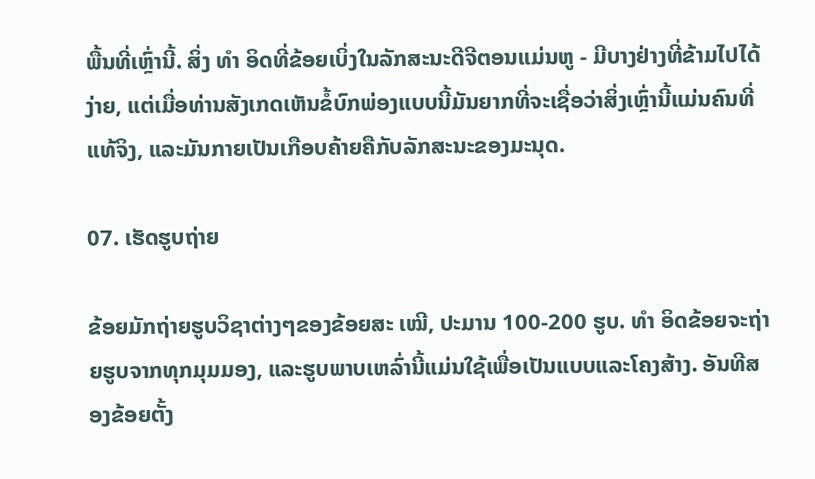ພື້ນທີ່ເຫຼົ່ານີ້. ສິ່ງ ທຳ ອິດທີ່ຂ້ອຍເບິ່ງໃນລັກສະນະດີຈີຕອນແມ່ນຫູ - ມີບາງຢ່າງທີ່ຂ້າມໄປໄດ້ງ່າຍ, ແຕ່ເມື່ອທ່ານສັງເກດເຫັນຂໍ້ບົກພ່ອງແບບນີ້ມັນຍາກທີ່ຈະເຊື່ອວ່າສິ່ງເຫຼົ່ານີ້ແມ່ນຄົນທີ່ແທ້ຈິງ, ແລະມັນກາຍເປັນເກືອບຄ້າຍຄືກັບລັກສະນະຂອງມະນຸດ.

07. ເຮັດຮູບຖ່າຍ

ຂ້ອຍມັກຖ່າຍຮູບວິຊາຕ່າງໆຂອງຂ້ອຍສະ ເໝີ, ປະມານ 100-200 ຮູບ. ທຳ ອິດຂ້ອຍຈະຖ່າຍຮູບຈາກທຸກມຸມມອງ, ແລະຮູບພາບເຫລົ່ານີ້ແມ່ນໃຊ້ເພື່ອເປັນແບບແລະໂຄງສ້າງ. ອັນທີສອງຂ້ອຍຕັ້ງ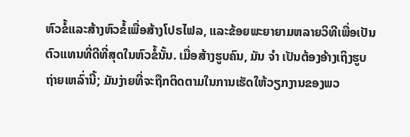ຫົວຂໍ້ແລະສ້າງຫົວຂໍ້ເພື່ອສ້າງໂປຣໄຟລ, ແລະຂ້ອຍພະຍາຍາມຫລາຍວິທີເພື່ອເປັນຕົວແທນທີ່ດີທີ່ສຸດໃນຫົວຂໍ້ນັ້ນ. ເມື່ອສ້າງຮູບຄົນ, ມັນ ຈຳ ເປັນຕ້ອງອ້າງເຖິງຮູບຖ່າຍເຫລົ່ານີ້; ມັນງ່າຍທີ່ຈະຖືກຕິດຕາມໃນການເຮັດໃຫ້ວຽກງານຂອງພວ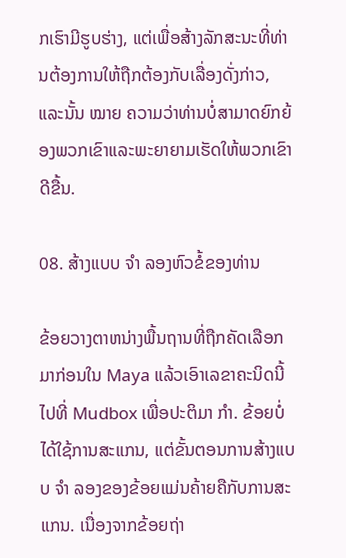ກເຮົາມີຮູບຮ່າງ, ແຕ່ເພື່ອສ້າງລັກສະນະທີ່ທ່ານຕ້ອງການໃຫ້ຖືກຕ້ອງກັບເລື່ອງດັ່ງກ່າວ, ແລະນັ້ນ ໝາຍ ຄວາມວ່າທ່ານບໍ່ສາມາດຍົກຍ້ອງພວກເຂົາແລະພະຍາຍາມເຮັດໃຫ້ພວກເຂົາດີຂື້ນ.

08. ສ້າງແບບ ຈຳ ລອງຫົວຂໍ້ຂອງທ່ານ

ຂ້ອຍວາງຕາຫນ່າງພື້ນຖານທີ່ຖືກຄັດເລືອກມາກ່ອນໃນ Maya ແລ້ວເອົາເລຂາຄະນິດນີ້ໄປທີ່ Mudbox ເພື່ອປະຕິມາ ກຳ. ຂ້ອຍບໍ່ໄດ້ໃຊ້ການສະແກນ, ແຕ່ຂັ້ນຕອນການສ້າງແບບ ຈຳ ລອງຂອງຂ້ອຍແມ່ນຄ້າຍຄືກັບການສະແກນ. ເນື່ອງຈາກຂ້ອຍຖ່າ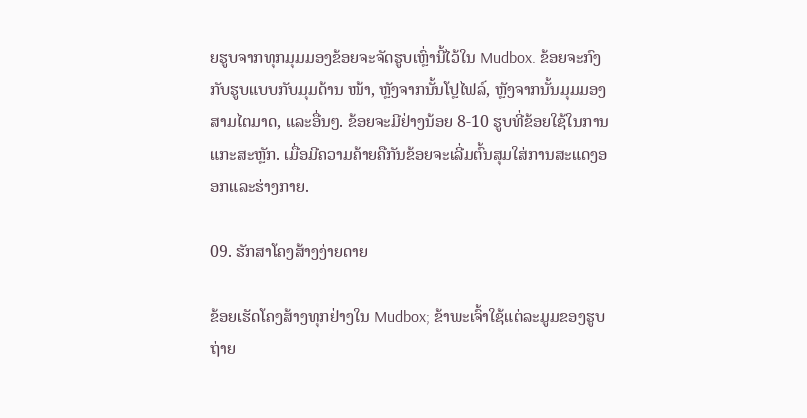ຍຮູບຈາກທຸກມຸມມອງຂ້ອຍຈະຈັດຮູບເຫຼົ່ານີ້ໄວ້ໃນ Mudbox. ຂ້ອຍຈະກົງກັບຮູບແບບກັບມຸມດ້ານ ໜ້າ, ຫຼັງຈາກນັ້ນໂປຼໄຟລ໌, ຫຼັງຈາກນັ້ນມຸມມອງສາມໄຕມາດ, ແລະອື່ນໆ. ຂ້ອຍຈະມີຢ່າງນ້ອຍ 8-10 ຮູບທີ່ຂ້ອຍໃຊ້ໃນການແກະສະຫຼັກ. ເມື່ອມີຄວາມຄ້າຍຄືກັນຂ້ອຍຈະເລີ່ມຕົ້ນສຸມໃສ່ການສະແດງອອກແລະຮ່າງກາຍ.

09. ຮັກສາໂຄງສ້າງງ່າຍດາຍ

ຂ້ອຍເຮັດໂຄງສ້າງທຸກຢ່າງໃນ Mudbox; ຂ້າພະເຈົ້າໃຊ້ແຕ່ລະມູມຂອງຮູບຖ່າຍ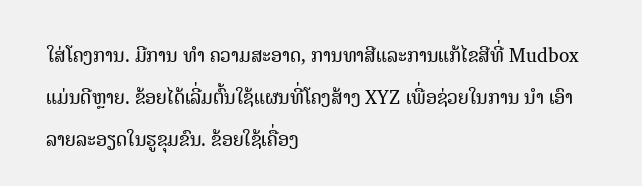ໃສ່ໂຄງການ. ມີການ ທຳ ຄວາມສະອາດ, ການທາສີແລະການແກ້ໄຂສີທີ່ Mudbox ແມ່ນດີຫຼາຍ. ຂ້ອຍໄດ້ເລີ່ມຕົ້ນໃຊ້ແຜນທີ່ໂຄງສ້າງ XYZ ເພື່ອຊ່ວຍໃນການ ນຳ ເອົາລາຍລະອຽດໃນຮູຂຸມຂົນ. ຂ້ອຍໃຊ້ເຄື່ອງ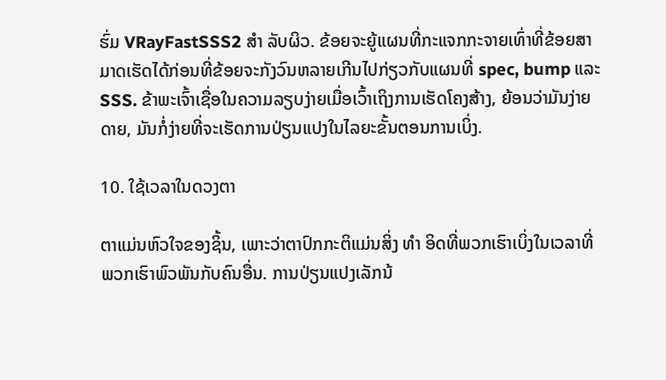ຮົ່ມ VRayFastSSS2 ສຳ ລັບຜິວ. ຂ້ອຍຈະຍູ້ແຜນທີ່ກະແຈກກະຈາຍເທົ່າທີ່ຂ້ອຍສາມາດເຮັດໄດ້ກ່ອນທີ່ຂ້ອຍຈະກັງວົນຫລາຍເກີນໄປກ່ຽວກັບແຜນທີ່ spec, bump ແລະ SSS. ຂ້າພະເຈົ້າເຊື່ອໃນຄວາມລຽບງ່າຍເມື່ອເວົ້າເຖິງການເຮັດໂຄງສ້າງ, ຍ້ອນວ່າມັນງ່າຍດາຍ, ມັນກໍ່ງ່າຍທີ່ຈະເຮັດການປ່ຽນແປງໃນໄລຍະຂັ້ນຕອນການເບິ່ງ.

10. ໃຊ້ເວລາໃນດວງຕາ

ຕາແມ່ນຫົວໃຈຂອງຊິ້ນ, ເພາະວ່າຕາປົກກະຕິແມ່ນສິ່ງ ທຳ ອິດທີ່ພວກເຮົາເບິ່ງໃນເວລາທີ່ພວກເຮົາພົວພັນກັບຄົນອື່ນ. ການປ່ຽນແປງເລັກນ້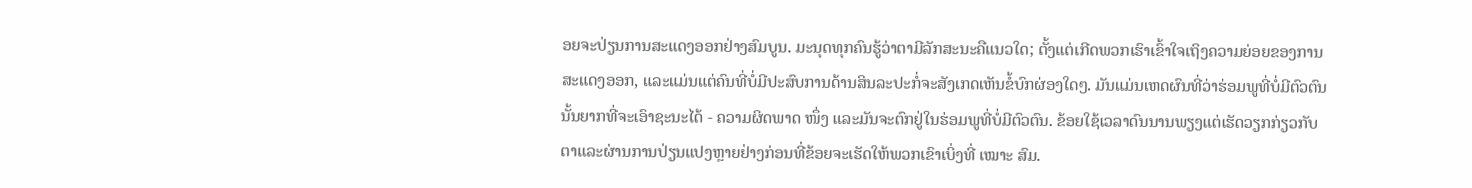ອຍຈະປ່ຽນການສະແດງອອກຢ່າງສົມບູນ. ມະນຸດທຸກຄົນຮູ້ວ່າຕາມີລັກສະນະຄືແນວໃດ; ຕັ້ງແຕ່ເກີດພວກເຮົາເຂົ້າໃຈເຖິງຄວາມຍ່ອຍຂອງການສະແດງອອກ, ແລະແມ່ນແຕ່ຄົນທີ່ບໍ່ມີປະສົບການດ້ານສິນລະປະກໍ່ຈະສັງເກດເຫັນຂໍ້ບົກຜ່ອງໃດໆ. ມັນແມ່ນເຫດຜົນທີ່ວ່າຮ່ອມພູທີ່ບໍ່ມີຕົວຕົນນັ້ນຍາກທີ່ຈະເອົາຊະນະໄດ້ - ຄວາມຜິດພາດ ໜຶ່ງ ແລະມັນຈະຕົກຢູ່ໃນຮ່ອມພູທີ່ບໍ່ມີຕົວຕົນ. ຂ້ອຍໃຊ້ເວລາດົນນານພຽງແຕ່ເຮັດວຽກກ່ຽວກັບຕາແລະຜ່ານການປ່ຽນແປງຫຼາຍຢ່າງກ່ອນທີ່ຂ້ອຍຈະເຮັດໃຫ້ພວກເຂົາເບິ່ງທີ່ ເໝາະ ສົມ.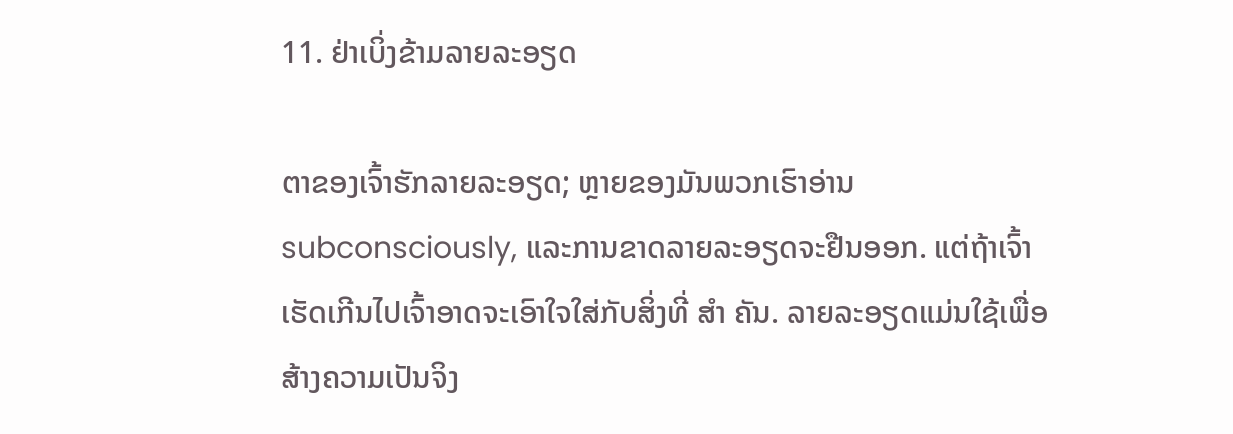11. ຢ່າເບິ່ງຂ້າມລາຍລະອຽດ

ຕາຂອງເຈົ້າຮັກລາຍລະອຽດ; ຫຼາຍຂອງມັນພວກເຮົາອ່ານ subconsciously, ແລະການຂາດລາຍລະອຽດຈະຢືນອອກ. ແຕ່ຖ້າເຈົ້າເຮັດເກີນໄປເຈົ້າອາດຈະເອົາໃຈໃສ່ກັບສິ່ງທີ່ ສຳ ຄັນ. ລາຍລະອຽດແມ່ນໃຊ້ເພື່ອສ້າງຄວາມເປັນຈິງ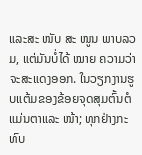ແລະສະ ໜັບ ສະ ໜູນ ພາບລວມ, ແຕ່ມັນບໍ່ໄດ້ ໝາຍ ຄວາມວ່າຈະສະແດງອອກ. ໃນວຽກງານຮູບແຕ້ມຂອງຂ້ອຍຈຸດສຸມຕົ້ນຕໍແມ່ນຕາແລະ ໜ້າ; ທຸກຢ່າງກະທົບ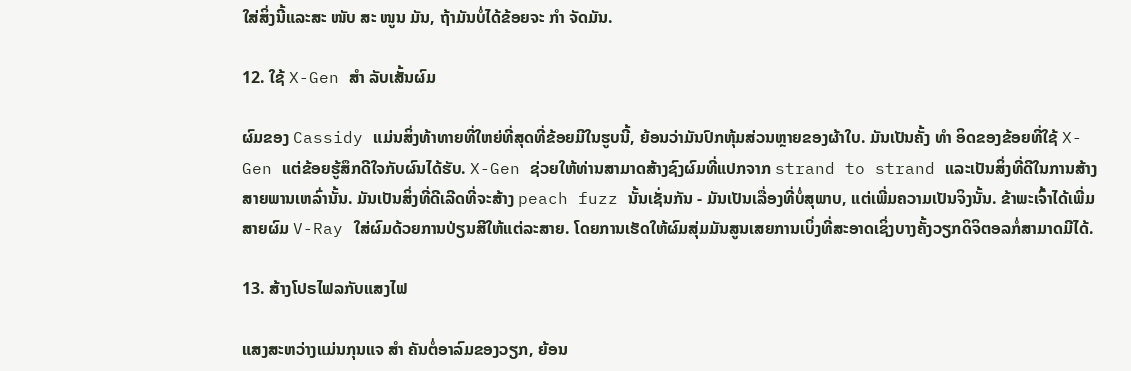ໃສ່ສິ່ງນີ້ແລະສະ ໜັບ ສະ ໜູນ ມັນ, ຖ້າມັນບໍ່ໄດ້ຂ້ອຍຈະ ກຳ ຈັດມັນ.

12. ໃຊ້ X-Gen ສຳ ລັບເສັ້ນຜົມ

ຜົມຂອງ Cassidy ແມ່ນສິ່ງທ້າທາຍທີ່ໃຫຍ່ທີ່ສຸດທີ່ຂ້ອຍມີໃນຮູບນີ້, ຍ້ອນວ່າມັນປົກຫຸ້ມສ່ວນຫຼາຍຂອງຜ້າໃບ. ມັນເປັນຄັ້ງ ທຳ ອິດຂອງຂ້ອຍທີ່ໃຊ້ X-Gen ແຕ່ຂ້ອຍຮູ້ສຶກດີໃຈກັບຜົນໄດ້ຮັບ. X-Gen ຊ່ວຍໃຫ້ທ່ານສາມາດສ້າງຊົງຜົມທີ່ແປກຈາກ strand to strand ແລະເປັນສິ່ງທີ່ດີໃນການສ້າງສາຍພານເຫລົ່ານັ້ນ. ມັນເປັນສິ່ງທີ່ດີເລີດທີ່ຈະສ້າງ peach fuzz ນັ້ນເຊັ່ນກັນ - ມັນເປັນເລື່ອງທີ່ບໍ່ສຸພາບ, ແຕ່ເພີ່ມຄວາມເປັນຈິງນັ້ນ. ຂ້າພະເຈົ້າໄດ້ເພີ່ມສາຍຜົມ V-Ray ໃສ່ຜົມດ້ວຍການປ່ຽນສີໃຫ້ແຕ່ລະສາຍ. ໂດຍການເຮັດໃຫ້ຜົມສຸ່ມມັນສູນເສຍການເບິ່ງທີ່ສະອາດເຊິ່ງບາງຄັ້ງວຽກດິຈິຕອລກໍ່ສາມາດມີໄດ້.

13. ສ້າງໂປຣໄຟລກັບແສງໄຟ

ແສງສະຫວ່າງແມ່ນກຸນແຈ ສຳ ຄັນຕໍ່ອາລົມຂອງວຽກ, ຍ້ອນ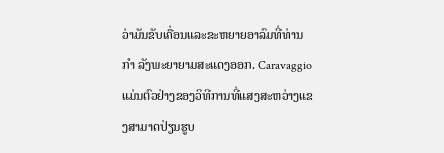ວ່າມັນຂັບເຄື່ອນແລະຂະຫຍາຍອາລົມທີ່ທ່ານ ກຳ ລັງພະຍາຍາມສະແດງອອກ. Caravaggio ແມ່ນຕົວຢ່າງຂອງວິທີການທີ່ແສງສະຫວ່າງແຂງສາມາດປ່ຽນຮູບ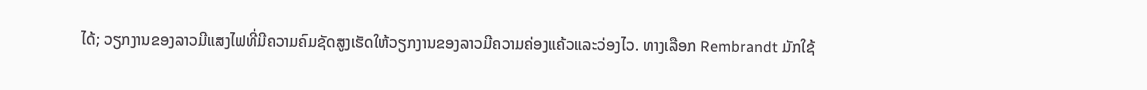ໄດ້; ວຽກງານຂອງລາວມີແສງໄຟທີ່ມີຄວາມຄົມຊັດສູງເຮັດໃຫ້ວຽກງານຂອງລາວມີຄວາມຄ່ອງແຄ້ວແລະວ່ອງໄວ. ທາງເລືອກ Rembrandt ມັກໃຊ້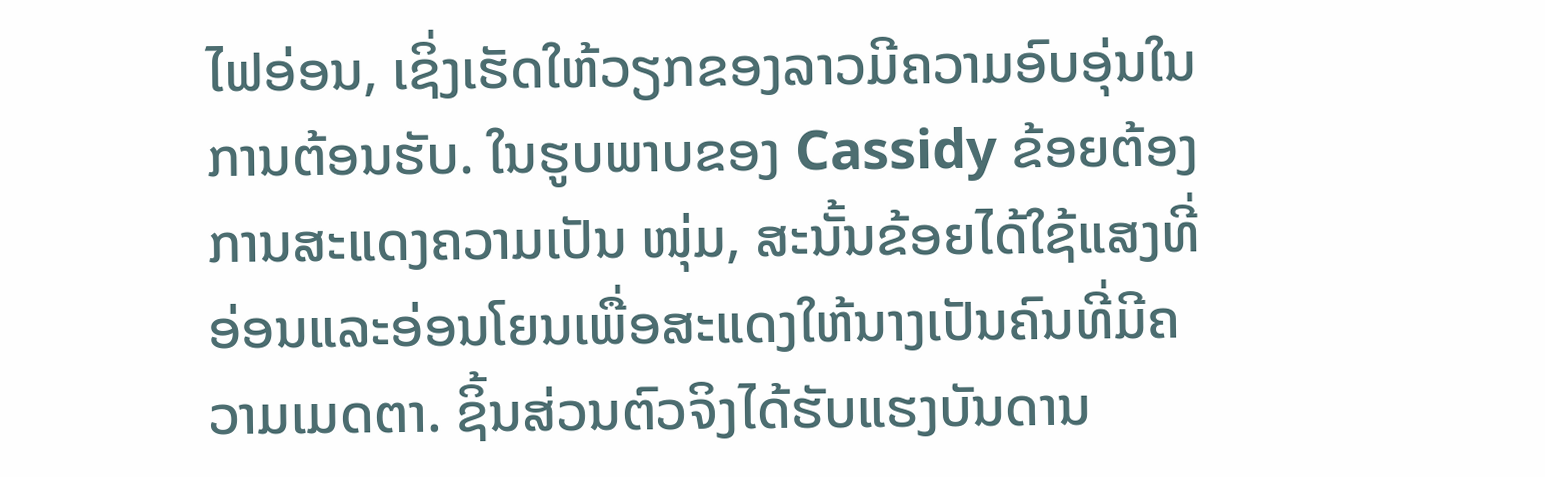ໄຟອ່ອນ, ເຊິ່ງເຮັດໃຫ້ວຽກຂອງລາວມີຄວາມອົບອຸ່ນໃນການຕ້ອນຮັບ. ໃນຮູບພາບຂອງ Cassidy ຂ້ອຍຕ້ອງການສະແດງຄວາມເປັນ ໜຸ່ມ, ສະນັ້ນຂ້ອຍໄດ້ໃຊ້ແສງທີ່ອ່ອນແລະອ່ອນໂຍນເພື່ອສະແດງໃຫ້ນາງເປັນຄົນທີ່ມີຄວາມເມດຕາ. ຊິ້ນສ່ວນຕົວຈິງໄດ້ຮັບແຮງບັນດານ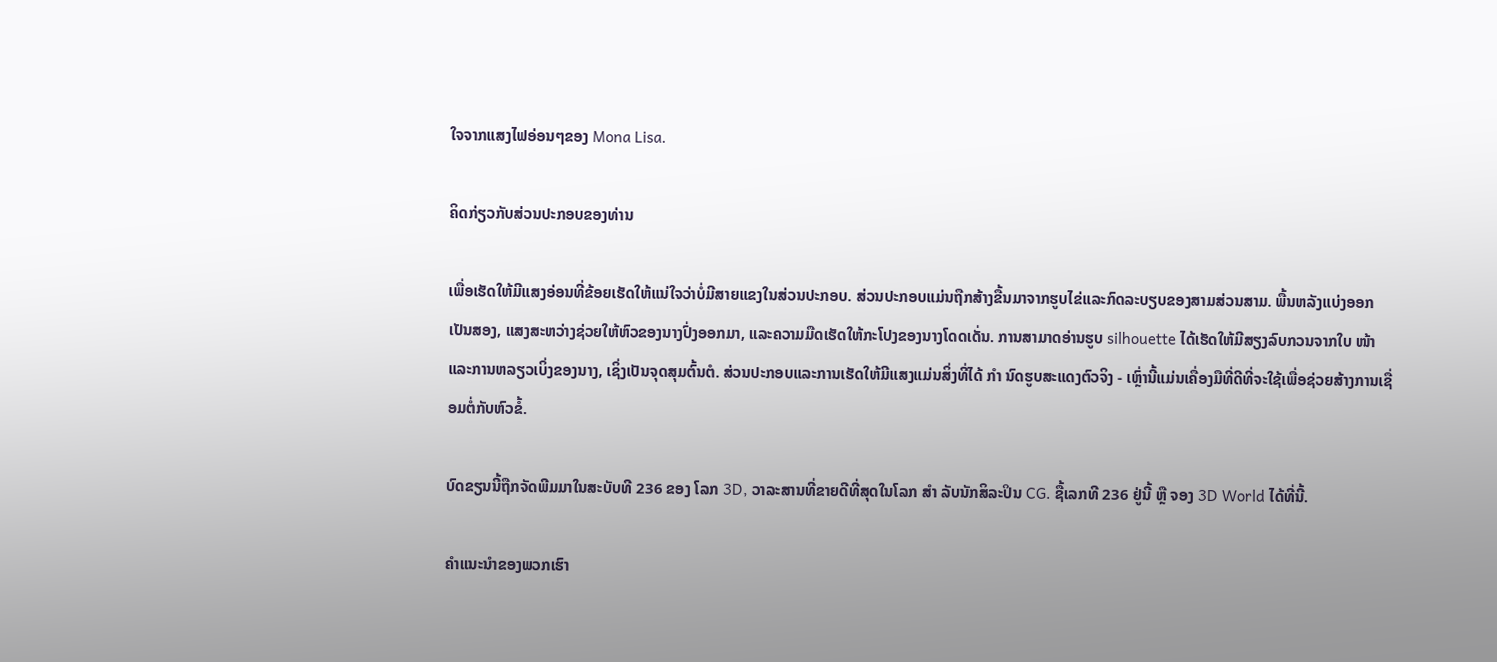ໃຈຈາກແສງໄຟອ່ອນໆຂອງ Mona Lisa.

ຄິດກ່ຽວກັບສ່ວນປະກອບຂອງທ່ານ

ເພື່ອເຮັດໃຫ້ມີແສງອ່ອນທີ່ຂ້ອຍເຮັດໃຫ້ແນ່ໃຈວ່າບໍ່ມີສາຍແຂງໃນສ່ວນປະກອບ. ສ່ວນປະກອບແມ່ນຖືກສ້າງຂື້ນມາຈາກຮູບໄຂ່ແລະກົດລະບຽບຂອງສາມສ່ວນສາມ. ພື້ນຫລັງແບ່ງອອກເປັນສອງ, ແສງສະຫວ່າງຊ່ວຍໃຫ້ຫົວຂອງນາງປົ່ງອອກມາ, ແລະຄວາມມືດເຮັດໃຫ້ກະໂປງຂອງນາງໂດດເດັ່ນ. ການສາມາດອ່ານຮູບ silhouette ໄດ້ເຮັດໃຫ້ມີສຽງລົບກວນຈາກໃບ ໜ້າ ແລະການຫລຽວເບິ່ງຂອງນາງ, ເຊິ່ງເປັນຈຸດສຸມຕົ້ນຕໍ. ສ່ວນປະກອບແລະການເຮັດໃຫ້ມີແສງແມ່ນສິ່ງທີ່ໄດ້ ກຳ ນົດຮູບສະແດງຕົວຈິງ - ເຫຼົ່ານີ້ແມ່ນເຄື່ອງມືທີ່ດີທີ່ຈະໃຊ້ເພື່ອຊ່ວຍສ້າງການເຊື່ອມຕໍ່ກັບຫົວຂໍ້.

ບົດຂຽນນີ້ຖືກຈັດພີມມາໃນສະບັບທີ 236 ຂອງ ໂລກ 3D, ວາລະສານທີ່ຂາຍດີທີ່ສຸດໃນໂລກ ສຳ ລັບນັກສິລະປິນ CG. ຊື້ເລກທີ 236 ຢູ່ນີ້ ຫຼື ຈອງ 3D World ໄດ້ທີ່ນີ້.

ຄໍາແນະນໍາຂອງພວກເຮົາ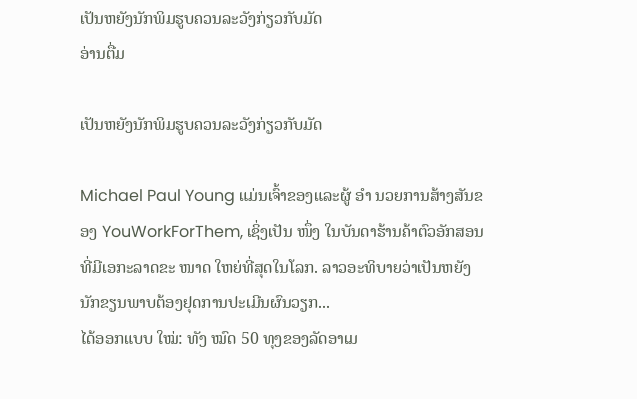ເປັນຫຍັງນັກພິມຮູບຄວນລະວັງກ່ຽວກັບມັດ
ອ່ານຕື່ມ

ເປັນຫຍັງນັກພິມຮູບຄວນລະວັງກ່ຽວກັບມັດ

Michael Paul Young ແມ່ນເຈົ້າຂອງແລະຜູ້ ອຳ ນວຍການສ້າງສັນຂອງ YouWorkForThem, ເຊິ່ງເປັນ ໜຶ່ງ ໃນບັນດາຮ້ານຄ້າຕົວອັກສອນທີ່ມີເອກະລາດຂະ ໜາດ ໃຫຍ່ທີ່ສຸດໃນໂລກ. ລາວອະທິບາຍວ່າເປັນຫຍັງນັກຂຽນພາບຕ້ອງຢຸດການປະເມີນຜົນວຽກ...
ໄດ້ອອກແບບ ໃໝ່: ທັງ ໝົດ 50 ທຸງຂອງລັດອາເມ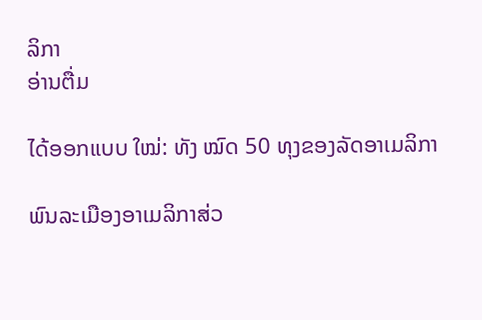ລິກາ
ອ່ານຕື່ມ

ໄດ້ອອກແບບ ໃໝ່: ທັງ ໝົດ 50 ທຸງຂອງລັດອາເມລິກາ

ພົນລະເມືອງອາເມລິກາສ່ວ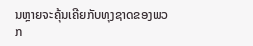ນຫຼາຍຈະຄຸ້ນເຄີຍກັບທຸງຊາດຂອງພວກ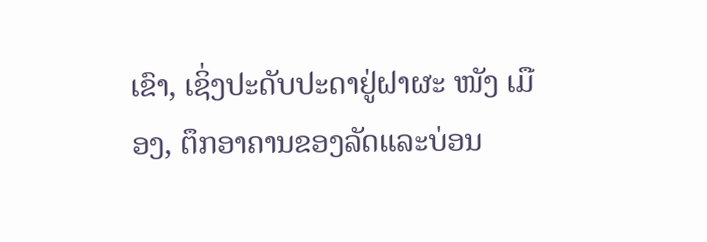ເຂົາ, ເຊິ່ງປະດັບປະດາຢູ່ຝາຜະ ໜັງ ເມືອງ, ຕຶກອາຄານຂອງລັດແລະບ່ອນ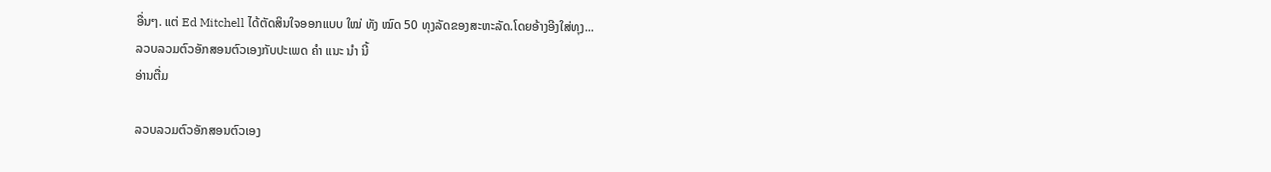ອື່ນໆ. ແຕ່ Ed Mitchell ໄດ້ຕັດສິນໃຈອອກແບບ ໃໝ່ ທັງ ໝົດ 50 ທຸງລັດຂອງສະຫະລັດ.ໂດຍອ້າງອີງໃສ່ທຸງ...
ລວບລວມຕົວອັກສອນຕົວເອງກັບປະເພດ ຄຳ ແນະ ນຳ ນີ້
ອ່ານຕື່ມ

ລວບລວມຕົວອັກສອນຕົວເອງ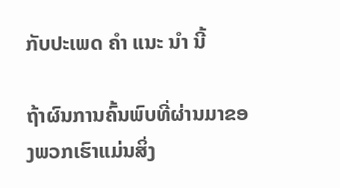ກັບປະເພດ ຄຳ ແນະ ນຳ ນີ້

ຖ້າຜົນການຄົ້ນພົບທີ່ຜ່ານມາຂອງພວກເຮົາແມ່ນສິ່ງ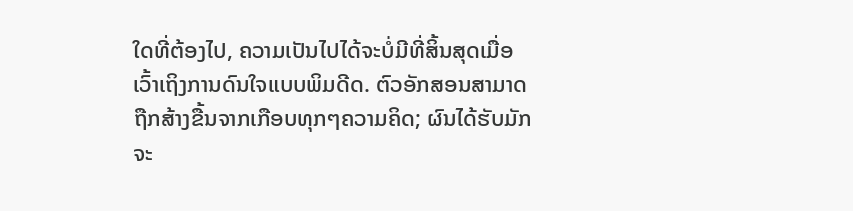ໃດທີ່ຕ້ອງໄປ, ຄວາມເປັນໄປໄດ້ຈະບໍ່ມີທີ່ສິ້ນສຸດເມື່ອເວົ້າເຖິງການດົນໃຈແບບພິມດີດ. ຕົວອັກສອນສາມາດຖືກສ້າງຂື້ນຈາກເກືອບທຸກໆຄວາມຄິດ; ຜົນໄດ້ຮັບມັກຈະ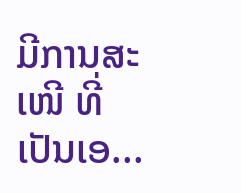ມີການສະ ເໜີ ທີ່ເປັນເອ...